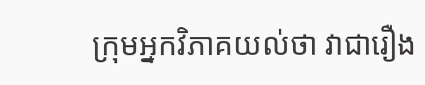ក្រុមអ្នកវិភាគយល់ថា វាជារឿង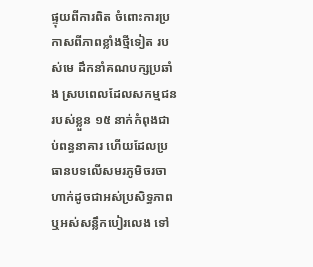ផ្ទុយពីការពិត ចំពោះការប្រកាសពីភាពខ្លាំងថ្មីទៀត របស់មេ ដឹកនាំគណបក្សប្រឆាំង ស្របពេលដែលសកម្មជនរបស់ខ្លួន ១៥ នាក់កំពុងជាប់ពន្ធនាគារ ហើយដែលប្រធានបទលើសមរភូមិចរចា ហាក់ដូចជាអស់ប្រសិទ្ធភាព ឬអស់សន្លឹកបៀរលេង ទៅ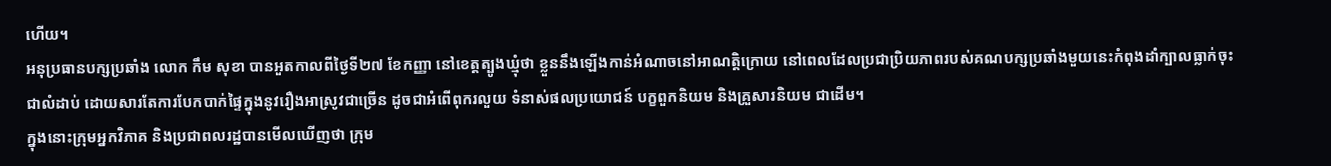ហើយ។
អនុប្រធានបក្សប្រឆាំង លោក កឹម សុខា បានអួតកាលពីថ្ងៃទី២៧ ខែកញ្ញា នៅខេត្តត្បូងឃ្មុំថា ខ្លួននឹងឡើងកាន់អំណាចនៅអាណត្តិក្រោយ នៅពេលដែលប្រជាប្រិយភាពរបស់គណបក្សប្រឆាំងមួយនេះកំពុងដាំក្បាលធ្លាក់ចុះជាលំដាប់ ដោយសារតែការបែកបាក់ផ្ទៃក្នុងនូវរឿងអាស្រូវជាច្រើន ដូចជាអំពើពុករលួយ ទំនាស់ផលប្រយោជន៍ បក្ខពួកនិយម និងគ្រួសារនិយម ជាដើម។
ក្នុងនោះក្រុមអ្នកវិភាគ និងប្រជាពលរដ្ឋបានមើលឃើញថា ក្រុម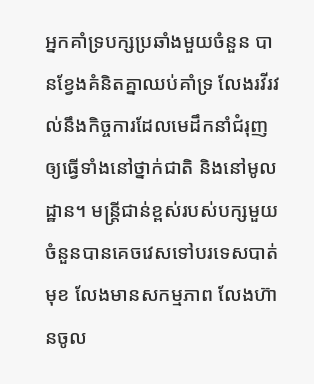អ្នកគាំទ្របក្សប្រឆាំងមួយចំនួន បានខ្វែងគំនិតគ្នាឈប់គាំទ្រ លែងរវីរវល់នឹងកិច្ចការដែលមេដឹកនាំជំរុញឲ្យធ្វើទាំងនៅថ្នាក់ជាតិ និងនៅមូលដ្ឋាន។ មន្ត្រីជាន់ខ្ពស់របស់បក្សមួយចំនួនបានគេចវេសទៅបរទេសបាត់មុខ លែងមានសកម្មភាព លែងហ៊ានចូល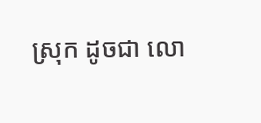ស្រុក ដូចជា លោ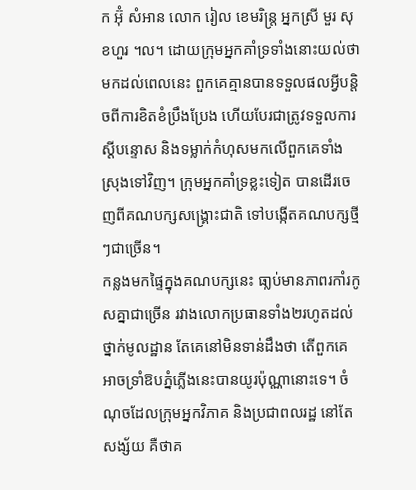ក អ៊ុំ សំអាន លោក រៀល ខេមរិន្ត្រ អ្នកស្រី មួរ សុខហួរ ។ល។ ដោយក្រុមអ្នកគាំទ្រទាំងនោះយល់ថា មកដល់ពេលនេះ ពួកគេគ្មានបានទទួលផលអ្វីបន្តិចពីការខិតខំប្រឹងប្រែង ហើយបែរជាត្រូវទទួលការស្តីបន្ទោស និងទម្លាក់កំហុសមកលើពួកគេទាំងស្រុងទៅវិញ។ ក្រុមអ្នកគាំទ្រខ្លះទៀត បានដើរចេញពីគណបក្សសង្គ្រោះជាតិ ទៅបង្កើតគណបក្សថ្មីៗជាច្រើន។
កន្លងមកផ្ទៃក្នុងគណបក្សនេះ ធា្លប់មានភាពរកាំរកូសគ្នាជាច្រើន រវាងលោកប្រធានទាំង២រហូតដល់ថ្នាក់មូលដ្ឋាន តែគេនៅមិនទាន់ដឹងថា តើពួកគេអាចទ្រាំឱបភ្នំភ្លើងនេះបានយូរប៉ុណ្ណានោះទេ។ ចំណុចដែលក្រុមអ្នកវិភាគ និងប្រជាពលរដ្ឋ នៅតែសង្ស័យ គឺថាគ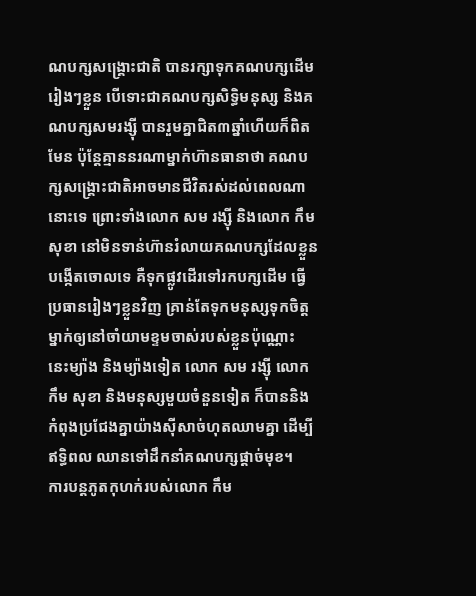ណបក្សសង្គ្រោះជាតិ បានរក្សាទុកគណបក្សដើមរៀងៗខ្លួន បើទោះជាគណបក្សសិទ្ធិមនុស្ស និងគណបក្សសមរង្ស៊ី បានរួមគ្នាជិត៣ឆ្នាំហើយក៏ពិតមែន ប៉ុន្តែគ្មាននរណាម្នាក់ហ៊ានធានាថា គណបក្សសង្គ្រោះជាតិអាចមានជីវិតរស់ដល់ពេលណានោះទេ ព្រោះទាំងលោក សម រង្ស៊ី និងលោក កឹម សុខា នៅមិនទាន់ហ៊ានរំលាយគណបក្សដែលខ្លួនបង្កើតចោលទេ គឺទុកផ្លូវដើរទៅរកបក្សដើម ធ្វើប្រធានរៀងៗខ្លួនវិញ គ្រាន់តែទុកមនុស្សទុកចិត្តម្នាក់ឲ្យនៅចាំយាមខ្ទមចាស់របស់ខ្លួនប៉ុណ្ណោះ នេះម្យ៉ាង និងម្យ៉ាងទៀត លោក សម រង្ស៊ី លោក កឹម សុខា និងមនុស្សមួយចំនួនទៀត ក៏បាននិងកំពុងប្រជែងគ្នាយ៉ាងស៊ីសាច់ហុតឈាមគ្នា ដើម្បីឥទ្ធិពល ឈានទៅដឹកនាំគណបក្សផ្តាច់មុខ។
ការបន្តភូតកុហក់របស់លោក កឹម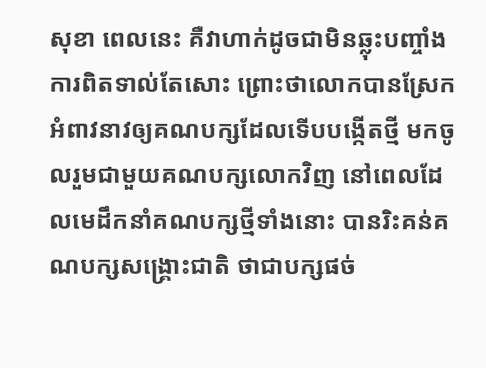សុខា ពេលនេះ គឺវាហាក់ដូចជាមិនឆ្លុះបញ្ចាំងការពិតទាល់តែសោះ ព្រោះថាលោកបានស្រែកអំពាវនាវឲ្យគណបក្សដែលទើបបង្កើតថ្មី មកចូលរួមជាមួយគណបក្សលោកវិញ នៅពេលដែលមេដឹកនាំគណបក្សថ្មីទាំងនោះ បានរិះគន់គណបក្សសង្គ្រោះជាតិ ថាជាបក្សផច់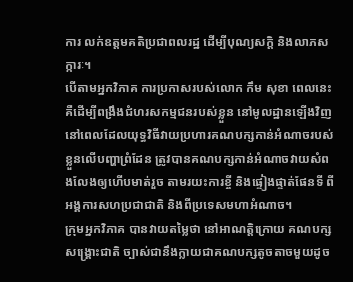ការ លក់ឧត្តមគតិប្រជាពលរដ្ឋ ដើម្បីបុណ្យសក្តិ និងលាភសក្ការៈ។
បើតាមអ្នកវិភាគ ការប្រកាសរបស់លោក កឹម សុខា ពេលនេះ គឺដើម្បីពង្រឹងជំហរសកម្មជនរបស់ខ្លួន នៅមូលដ្ឋានឡើងវិញ នៅពេលដែលយុទ្ធវិធីវាយប្រហារគណបក្សកាន់អំណាចរបស់ខ្លួនលើបញ្ហាព្រំដែន ត្រូវបានគណបក្សកាន់អំណាចវាយសំពងលែងឲ្យហើបមាត់រួច តាមរយះការខ្ចី និងផ្ទៀងផ្ទាត់ផែនទី ពីអង្គការសហប្រជាជាតិ និងពីប្រទេសមហាអំណាច។
ក្រុមអ្នកវិភាគ បានវាយតម្លៃថា នៅអាណត្តិក្រោយ គណបក្សសង្គ្រោះជាតិ ច្បាស់ជានឹងក្លាយជាគណបក្សតូចតាចមួយដូច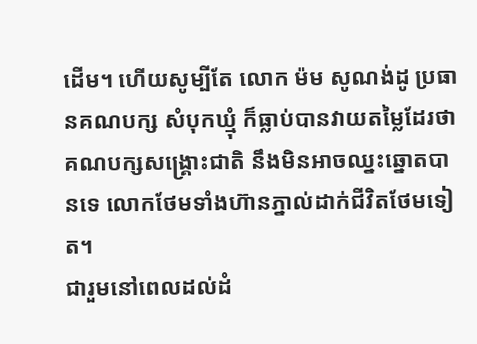ដើម។ ហើយសូម្បីតែ លោក ម៉ម សូណង់ដូ ប្រធានគណបក្ស សំបុកឃ្មុំ ក៏ធ្លាប់បានវាយតម្លៃដែរថា គណបក្សសង្គ្រោះជាតិ នឹងមិនអាចឈ្នះឆ្នោតបានទេ លោកថែមទាំងហ៊ានភ្នាល់ដាក់ជីវិតថែមទៀត។
ជារួមនៅពេលដល់ដំ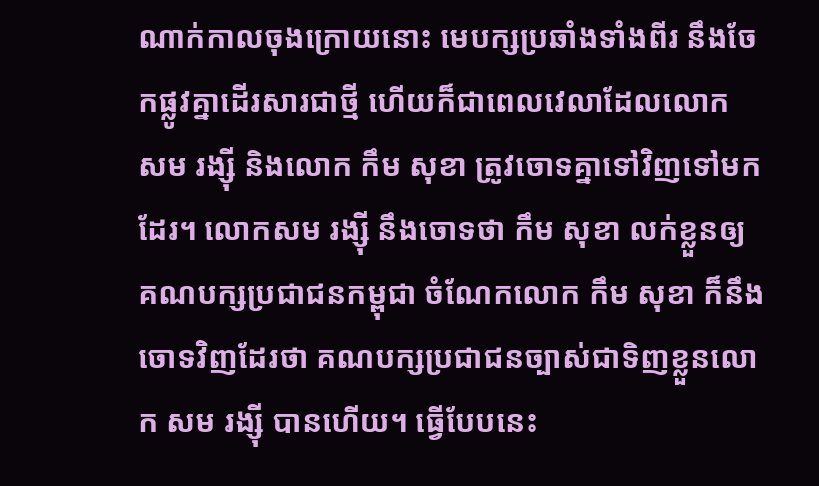ណាក់កាលចុងក្រោយនោះ មេបក្សប្រឆាំងទាំងពីរ នឹងចែកផ្លូវគ្នាដើរសារជាថ្មី ហើយក៏ជាពេលវេលាដែលលោក សម រង្ស៊ី និងលោក កឹម សុខា ត្រូវចោទគ្នាទៅវិញទៅមកដែរ។ លោកសម រង្ស៊ី នឹងចោទថា កឹម សុខា លក់ខ្លួនឲ្យគណបក្សប្រជាជនកម្ពុជា ចំណែកលោក កឹម សុខា ក៏នឹងចោទវិញដែរថា គណបក្សប្រជាជនច្បាស់ជាទិញខ្លួនលោក សម រង្ស៊ី បានហើយ។ ធ្វើបែបនេះ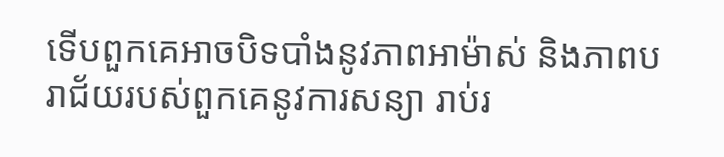ទើបពួកគេអាចបិទបាំងនូវភាពអាម៉ាស់ និងភាពបរាជ័យរបស់ពួកគេនូវការសន្យា រាប់រ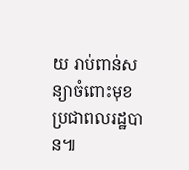យ រាប់ពាន់សន្យាចំពោះមុខប្រជាពលរដ្ឋបាន៕